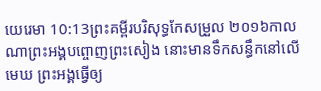យេរេមា 10:13ព្រះគម្ពីរបរិសុទ្ធកែសម្រួល ២០១៦កាលណាព្រះអង្គបព្ចោញព្រះសៀង នោះមានទឹកសន្ធឹកនៅលើមេឃ ព្រះអង្គធ្វើឲ្យ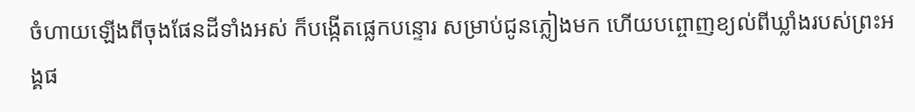ចំហាយឡើងពីចុងផែនដីទាំងអស់ ក៏បង្កើតផ្លេកបន្ទោរ សម្រាប់ជូនភ្លៀងមក ហើយបព្ចោញខ្យល់ពីឃ្លាំងរបស់ព្រះអង្គផ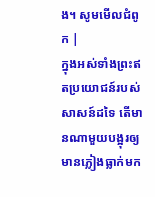ង។ សូមមើលជំពូក |
ក្នុងអស់ទាំងព្រះឥតប្រយោជន៍របស់សាសន៍ដទៃ តើមានណាមួយបង្អុរឲ្យមានភ្លៀងធ្លាក់មក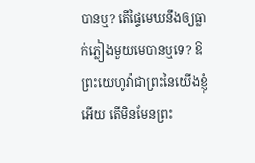បានឬ? តើផ្ទៃមេឃនឹងឲ្យធ្លាក់ភ្លៀងមួយមេបានឬទេ? ឱព្រះយេហូវ៉ាជាព្រះនៃយើងខ្ញុំអើយ តើមិនមែនព្រះ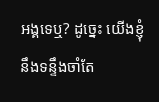អង្គទេឬ? ដូច្នេះ យើងខ្ញុំនឹងទន្ទឹងចាំតែ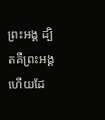ព្រះអង្គ ដ្បិតគឺព្រះអង្គហើយដែ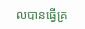លបានធ្វើគ្រ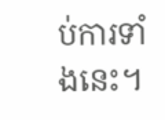ប់ការទាំងនេះ។